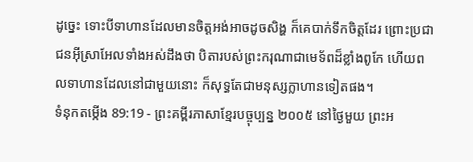ដូច្នេះ ទោះបីទាហានដែលមានចិត្តអង់អាចដូចសិង្ហ ក៏គេបាក់ទឹកចិត្តដែរ ព្រោះប្រជាជនអ៊ីស្រាអែលទាំងអស់ដឹងថា បិតារបស់ព្រះករុណាជាមេទ័ពដ៏ខ្លាំងពូកែ ហើយពលទាហានដែលនៅជាមួយនោះ ក៏សុទ្ធតែជាមនុស្សក្លាហានទៀតផង។
ទំនុកតម្កើង 89:19 - ព្រះគម្ពីរភាសាខ្មែរបច្ចុប្បន្ន ២០០៥ នៅថ្ងៃមួយ ព្រះអ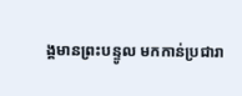ង្គមានព្រះបន្ទូល មកកាន់ប្រជារា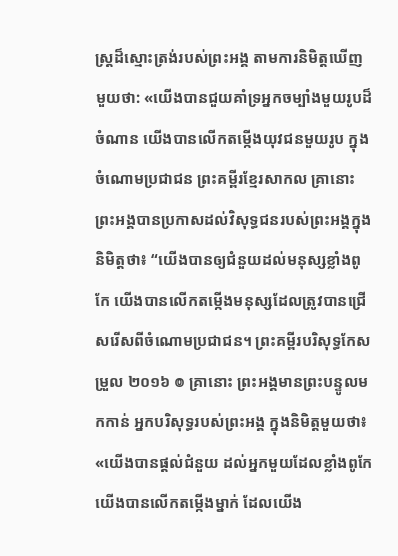ស្ត្រដ៏ស្មោះត្រង់របស់ព្រះអង្គ តាមការនិមិត្តឃើញមួយថា: «យើងបានជួយគាំទ្រអ្នកចម្បាំងមួយរូបដ៏ចំណាន យើងបានលើកតម្កើងយុវជនមួយរូប ក្នុងចំណោមប្រជាជន ព្រះគម្ពីរខ្មែរសាកល គ្រានោះ ព្រះអង្គបានប្រកាសដល់វិសុទ្ធជនរបស់ព្រះអង្គក្នុងនិមិត្តថា៖ “យើងបានឲ្យជំនួយដល់មនុស្សខ្លាំងពូកែ យើងបានលើកតម្កើងមនុស្សដែលត្រូវបានជ្រើសរើសពីចំណោមប្រជាជន។ ព្រះគម្ពីរបរិសុទ្ធកែសម្រួល ២០១៦ ៙ គ្រានោះ ព្រះអង្គមានព្រះបន្ទូលមកកាន់ អ្នកបរិសុទ្ធរបស់ព្រះអង្គ ក្នុងនិមិត្តមួយថា៖ «យើងបានផ្ដល់ជំនួយ ដល់អ្នកមួយដែលខ្លាំងពូកែ យើងបានលើកតម្កើងម្នាក់ ដែលយើង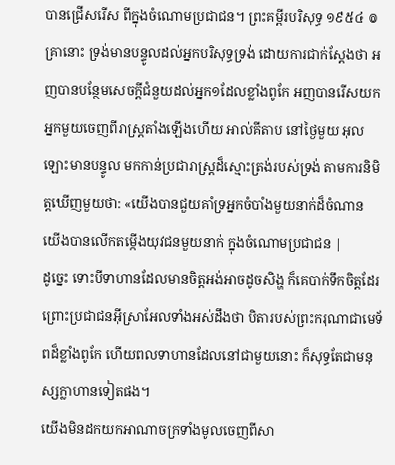បានជ្រើសរើស ពីក្នុងចំណោមប្រជាជន។ ព្រះគម្ពីរបរិសុទ្ធ ១៩៥៤ ៙ គ្រានោះ ទ្រង់មានបន្ទូលដល់អ្នកបរិសុទ្ធទ្រង់ ដោយការជាក់ស្តែងថា អញបានបន្ថែមសេចក្ដីជំនួយដល់អ្នក១ដែលខ្លាំងពូកែ អញបានរើសយកអ្នកមួយចេញពីរាស្ត្រតាំងឡើងហើយ អាល់គីតាប នៅថ្ងៃមួយ អុលឡោះមានបន្ទូល មកកាន់ប្រជារាស្ត្រដ៏ស្មោះត្រង់របស់ទ្រង់ តាមការនិមិត្តឃើញមួយថា: «យើងបានជួយគាំទ្រអ្នកចំបាំងមួយនាក់ដ៏ចំណាន យើងបានលើកតម្កើងយុវជនមួយនាក់ ក្នុងចំណោមប្រជាជន |
ដូច្នេះ ទោះបីទាហានដែលមានចិត្តអង់អាចដូចសិង្ហ ក៏គេបាក់ទឹកចិត្តដែរ ព្រោះប្រជាជនអ៊ីស្រាអែលទាំងអស់ដឹងថា បិតារបស់ព្រះករុណាជាមេទ័ពដ៏ខ្លាំងពូកែ ហើយពលទាហានដែលនៅជាមួយនោះ ក៏សុទ្ធតែជាមនុស្សក្លាហានទៀតផង។
យើងមិនដកយកអាណាចក្រទាំងមូលចេញពីសា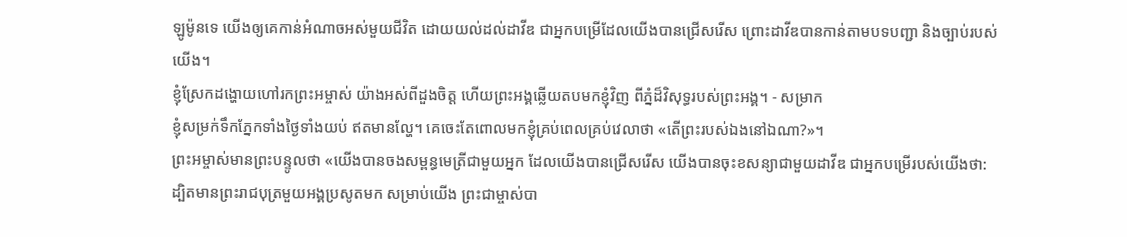ឡូម៉ូនទេ យើងឲ្យគេកាន់អំណាចអស់មួយជីវិត ដោយយល់ដល់ដាវីឌ ជាអ្នកបម្រើដែលយើងបានជ្រើសរើស ព្រោះដាវីឌបានកាន់តាមបទបញ្ជា និងច្បាប់របស់យើង។
ខ្ញុំស្រែកដង្ហោយហៅរកព្រះអម្ចាស់ យ៉ាងអស់ពីដួងចិត្ត ហើយព្រះអង្គឆ្លើយតបមកខ្ញុំវិញ ពីភ្នំដ៏វិសុទ្ធរបស់ព្រះអង្គ។ - សម្រាក
ខ្ញុំសម្រក់ទឹកភ្នែកទាំងថ្ងៃទាំងយប់ ឥតមានល្ហែ។ គេចេះតែពោលមកខ្ញុំគ្រប់ពេលគ្រប់វេលាថា «តើព្រះរបស់ឯងនៅឯណា?»។
ព្រះអម្ចាស់មានព្រះបន្ទូលថា «យើងបានចងសម្ពន្ធមេត្រីជាមួយអ្នក ដែលយើងបានជ្រើសរើស យើងបានចុះខសន្យាជាមួយដាវីឌ ជាអ្នកបម្រើរបស់យើងថា:
ដ្បិតមានព្រះរាជបុត្រមួយអង្គប្រសូតមក សម្រាប់យើង ព្រះជាម្ចាស់បា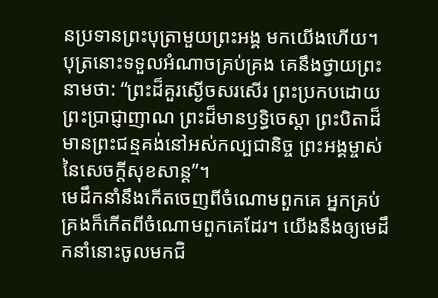នប្រទានព្រះបុត្រាមួយព្រះអង្គ មកយើងហើយ។ បុត្រនោះទទួលអំណាចគ្រប់គ្រង គេនឹងថ្វាយព្រះនាមថា: “ព្រះដ៏គួរស្ងើចសរសើរ ព្រះប្រកបដោយព្រះប្រាជ្ញាញាណ ព្រះដ៏មានឫទ្ធិចេស្ដា ព្រះបិតាដ៏មានព្រះជន្មគង់នៅអស់កល្បជានិច្ច ព្រះអង្គម្ចាស់នៃសេចក្ដីសុខសាន្ត”។
មេដឹកនាំនឹងកើតចេញពីចំណោមពួកគេ អ្នកគ្រប់គ្រងក៏កើតពីចំណោមពួកគេដែរ។ យើងនឹងឲ្យមេដឹកនាំនោះចូលមកជិ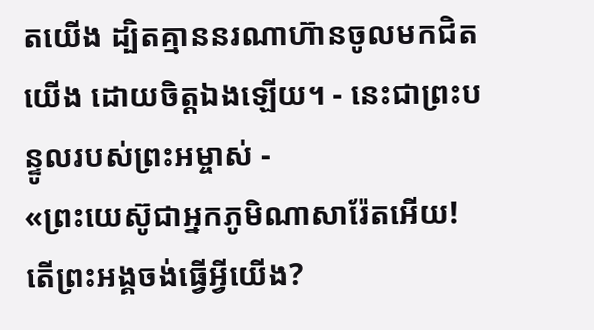តយើង ដ្បិតគ្មាននរណាហ៊ានចូលមកជិតយើង ដោយចិត្តឯងឡើយ។ - នេះជាព្រះបន្ទូលរបស់ព្រះអម្ចាស់ -
«ព្រះយេស៊ូជាអ្នកភូមិណាសារ៉ែតអើយ! តើព្រះអង្គចង់ធ្វើអ្វីយើង?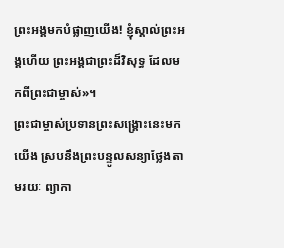ព្រះអង្គមកបំផ្លាញយើង! ខ្ញុំស្គាល់ព្រះអង្គហើយ ព្រះអង្គជាព្រះដ៏វិសុទ្ធ ដែលមកពីព្រះជាម្ចាស់»។
ព្រះជាម្ចាស់ប្រទានព្រះសង្គ្រោះនេះមកយើង ស្របនឹងព្រះបន្ទូលសន្យាថ្លែងតាមរយៈ ព្យាកា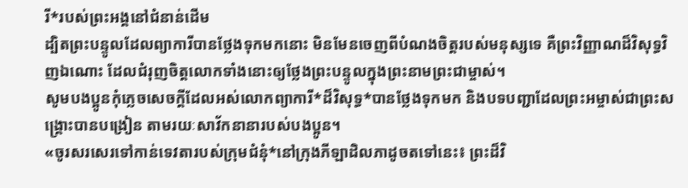រី*របស់ព្រះអង្គនៅជំនាន់ដើម
ដ្បិតព្រះបន្ទូលដែលព្យាការីបានថ្លែងទុកមកនោះ មិនមែនចេញពីបំណងចិត្តរបស់មនុស្សទេ គឺព្រះវិញ្ញាណដ៏វិសុទ្ធវិញឯណោះ ដែលជំរុញចិត្តលោកទាំងនោះឲ្យថ្លែងព្រះបន្ទូលក្នុងព្រះនាមព្រះជាម្ចាស់។
សូមបងប្អូនកុំភ្លេចសេចក្ដីដែលអស់លោកព្យាការី*ដ៏វិសុទ្ធ*បានថ្លែងទុកមក និងបទបញ្ជាដែលព្រះអម្ចាស់ជាព្រះសង្គ្រោះបានបង្រៀន តាមរយៈសាវ័កនានារបស់បងប្អូន។
«ចូរសរសេរទៅកាន់ទេវតារបស់ក្រុមជំនុំ*នៅក្រុងភីឡាដិលភាដូចតទៅនេះ៖ ព្រះដ៏វិ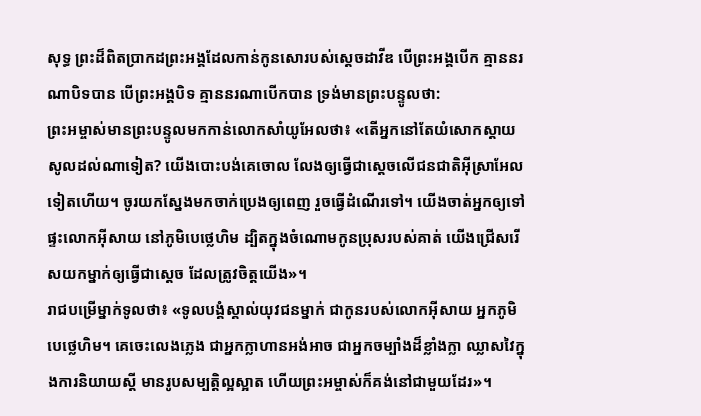សុទ្ធ ព្រះដ៏ពិតប្រាកដព្រះអង្គដែលកាន់កូនសោរបស់ស្ដេចដាវីឌ បើព្រះអង្គបើក គ្មាននរណាបិទបាន បើព្រះអង្គបិទ គ្មាននរណាបើកបាន ទ្រង់មានព្រះបន្ទូលថា:
ព្រះអម្ចាស់មានព្រះបន្ទូលមកកាន់លោកសាំយូអែលថា៖ «តើអ្នកនៅតែយំសោកស្ដាយសូលដល់ណាទៀត? យើងបោះបង់គេចោល លែងឲ្យធ្វើជាស្ដេចលើជនជាតិអ៊ីស្រាអែលទៀតហើយ។ ចូរយកស្នែងមកចាក់ប្រេងឲ្យពេញ រួចធ្វើដំណើរទៅ។ យើងចាត់អ្នកឲ្យទៅផ្ទះលោកអ៊ីសាយ នៅភូមិបេថ្លេហិម ដ្បិតក្នុងចំណោមកូនប្រុសរបស់គាត់ យើងជ្រើសរើសយកម្នាក់ឲ្យធ្វើជាស្ដេច ដែលត្រូវចិត្តយើង»។
រាជបម្រើម្នាក់ទូលថា៖ «ទូលបង្គំស្គាល់យុវជនម្នាក់ ជាកូនរបស់លោកអ៊ីសាយ អ្នកភូមិបេថ្លេហិម។ គេចេះលេងភ្លេង ជាអ្នកក្លាហានអង់អាច ជាអ្នកចម្បាំងដ៏ខ្លាំងក្លា ឈ្លាសវៃក្នុងការនិយាយស្ដី មានរូបសម្បត្តិល្អស្អាត ហើយព្រះអម្ចាស់ក៏គង់នៅជាមួយដែរ»។